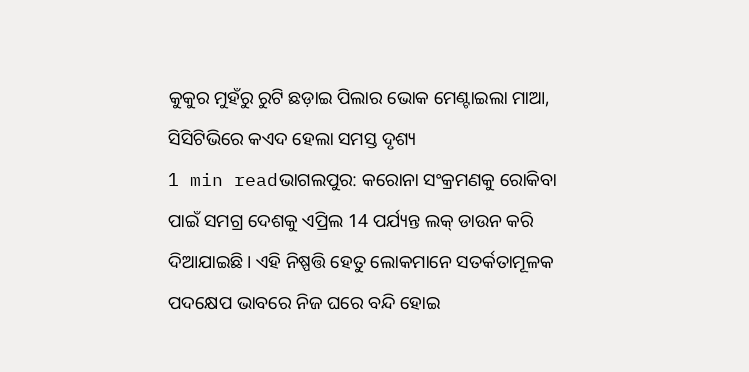କୁକୁର ମୁହଁରୁ ରୁଟି ଛଡ଼ାଇ ପିଲାର ଭୋକ ମେଣ୍ଟାଇଲା ମାଆ, ସିସିଟିଭିରେ କଏଦ ହେଲା ସମସ୍ତ ଦୃଶ୍ୟ
1 min readଭାଗଲପୁର: କରୋନା ସଂକ୍ରମଣକୁ ରୋକିବା ପାଇଁ ସମଗ୍ର ଦେଶକୁ ଏପ୍ରିଲ 14 ପର୍ଯ୍ୟନ୍ତ ଲକ୍ ଡାଉନ କରି ଦିଆଯାଇଛି। ଏହି ନିଷ୍ପତ୍ତି ହେତୁ ଲୋକମାନେ ସତର୍କତାମୂଳକ ପଦକ୍ଷେପ ଭାବରେ ନିଜ ଘରେ ବନ୍ଦି ହୋଇ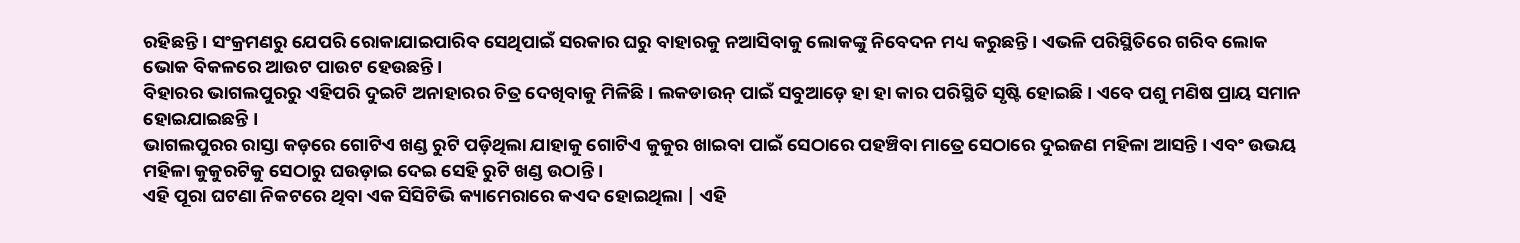ରହିଛନ୍ତି । ସଂକ୍ରମଣରୁ ଯେପରି ରୋକାଯାଇପାରିବ ସେଥିପାଇଁ ସରକାର ଘରୁ ବାହାରକୁ ନଆସିବାକୁ ଲୋକଙ୍କୁ ନିବେଦନ ମଧ୍ୟ କରୁଛନ୍ତି। ଏଭଳି ପରିସ୍ଥିତିରେ ଗରିବ ଲୋକ ଭୋକ ବିକଳରେ ଆଉଟ ପାଉଟ ହେଉଛନ୍ତି ।
ବିହାରର ଭାଗଲପୁରରୁ ଏହିପରି ଦୁଇଟି ଅନାହାରର ଚିତ୍ର ଦେଖିବାକୁ ମିଳିଛି । ଲକଡାଉନ୍ ପାଇଁ ସବୁଆଡ଼େ ହା ହା କାର ପରିସ୍ଥିତି ସୃଷ୍ଟି ହୋଇଛି । ଏବେ ପଶୁ ମଣିଷ ପ୍ରାୟ ସମାନ ହୋଇଯାଇଛନ୍ତି ।
ଭାଗଲପୁରର ରାସ୍ତା କଡ଼ରେ ଗୋଟିଏ ଖଣ୍ଡ ରୁଟି ପଡ଼ିଥିଲା ଯାହାକୁ ଗୋଟିଏ କୁକୁର ଖାଇବା ପାଇଁ ସେଠାରେ ପହଞ୍ଚିବା ମାତ୍ରେ ସେଠାରେ ଦୁଇଜଣ ମହିଳା ଆସନ୍ତି । ଏବଂ ଉଭୟ ମହିଳା କୁକୁରଟିକୁ ସେଠାରୁ ଘଉଡ଼ାଇ ଦେଇ ସେହି ରୁଟି ଖଣ୍ଡ ଉଠାନ୍ତି ।
ଏହି ପୂରା ଘଟଣା ନିକଟରେ ଥିବା ଏକ ସିସିଟିଭି କ୍ୟାମେରାରେ କଏଦ ହୋଇଥିଲା | ଏହି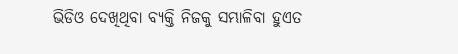ଭିଡିଓ ଦେଖିଥିବା ବ୍ୟକ୍ତି ନିଜକୁ ସମ୍ଭାଳିବା ହୁଏତ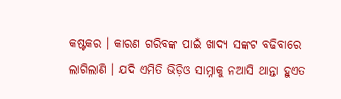କଷ୍ଟକର । କାରଣ ଗରିବଙ୍କ ପାଇଁ ଖାଦ୍ୟ ସଙ୍କଟ ବଢିବାରେ ଲାଗିଲାଣି । ଯଦି ଏମିତି ଭିଡ଼ିଓ ସାମ୍ନାକୁ ନଆସି ଥାନ୍ତା ହୁଏତ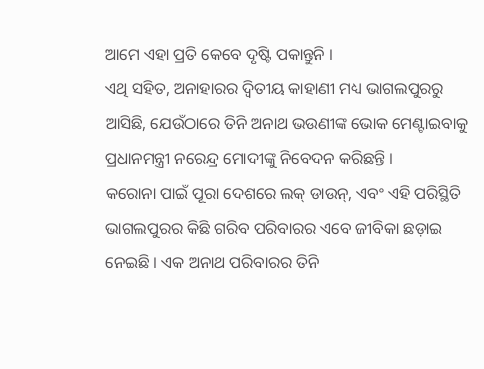ଆମେ ଏହା ପ୍ରତି କେବେ ଦୃଷ୍ଟି ପକାନ୍ତୁନି ।
ଏଥି ସହିତ, ଅନାହାରର ଦ୍ୱିତୀୟ କାହାଣୀ ମଧ୍ୟ ଭାଗଲପୁରରୁ ଆସିଛି, ଯେଉଁଠାରେ ତିନି ଅନାଥ ଭଉଣୀଙ୍କ ଭୋକ ମେଣ୍ଟାଇବାକୁ ପ୍ରଧାନମନ୍ତ୍ରୀ ନରେନ୍ଦ୍ର ମୋଦୀଙ୍କୁ ନିବେଦନ କରିଛନ୍ତି ।
କରୋନା ପାଇଁ ପୂରା ଦେଶରେ ଲକ୍ ଡାଉନ୍, ଏବଂ ଏହି ପରିସ୍ଥିତି ଭାଗଲପୁରର କିଛି ଗରିବ ପରିବାରର ଏବେ ଜୀବିକା ଛଡ଼ାଇ ନେଇଛି । ଏକ ଅନାଥ ପରିବାରର ତିନି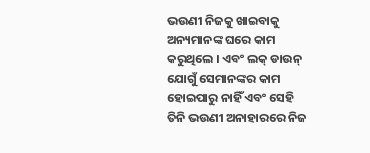ଭଉଣୀ ନିଜକୁ ଖାଇବାକୁ ଅନ୍ୟମାନଙ୍କ ଘରେ କାମ କରୁଥିଲେ । ଏବଂ ଲକ୍ ଡାଉନ୍ ଯୋଗୁଁ ସେମାନଙ୍କର କାମ ହୋଇପାରୁ ନାହିଁ ଏବଂ ସେହି ତିନି ଭଉଣୀ ଅନାହାରରେ ନିଜ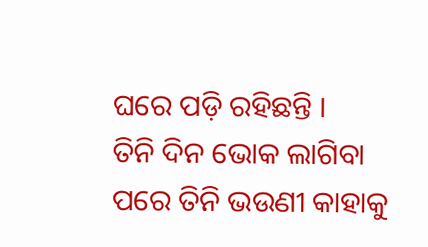ଘରେ ପଡ଼ି ରହିଛନ୍ତି ।
ତିନି ଦିନ ଭୋକ ଲାଗିବା ପରେ ତିନି ଭଉଣୀ କାହାକୁ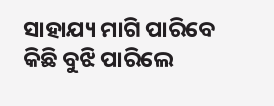ସାହାଯ୍ୟ ମାଗି ପାରିବେ କିଛି ବୁଝି ପାରିଲେ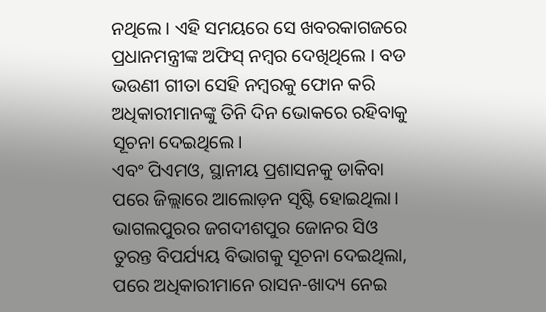ନଥିଲେ । ଏହି ସମୟରେ ସେ ଖବରକାଗଜରେ ପ୍ରଧାନମନ୍ତ୍ରୀଙ୍କ ଅଫିସ୍ ନମ୍ବର ଦେଖିଥିଲେ । ବଡ ଭଉଣୀ ଗୀତା ସେହି ନମ୍ବରକୁ ଫୋନ କରି ଅଧିକାରୀମାନଙ୍କୁ ତିନି ଦିନ ଭୋକରେ ରହିବାକୁ ସୂଚନା ଦେଇଥିଲେ।
ଏବଂ ପିଏମଓ, ସ୍ଥାନୀୟ ପ୍ରଶାସନକୁ ଡାକିବା ପରେ ଜିଲ୍ଲାରେ ଆଲୋଡ଼ନ ସୃଷ୍ଟି ହୋଇଥିଲା। ଭାଗଲପୁରର ଜଗଦୀଶପୁର ଜୋନର ସିଓ ତୁରନ୍ତ ବିପର୍ଯ୍ୟୟ ବିଭାଗକୁ ସୂଚନା ଦେଇଥିଲା, ପରେ ଅଧିକାରୀମାନେ ରାସନ-ଖାଦ୍ୟ ନେଇ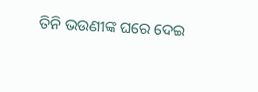ତିନି ଭଉଣୀଙ୍କ ଘରେ ଦେଇ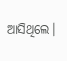ଆସିଥିଲେ।